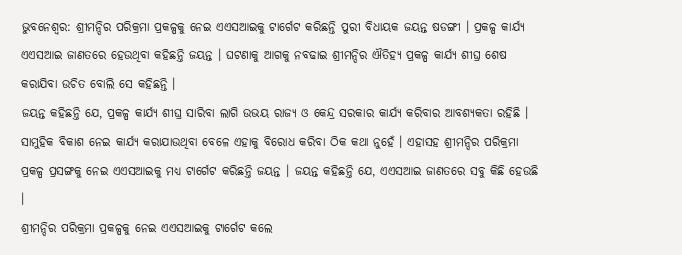ଭୁବନେଶ୍ବର: ଶ୍ରୀମନ୍ଦିର ପରିକ୍ରମା ପ୍ରକଳ୍ପକୁ ନେଇ ଏଏସଆଇକୁ ଟାର୍ଗେଟ କରିଛନ୍ତି ପୁରୀ ବିଧାୟକ ଜୟନ୍ତ ଷଡଙ୍ଗୀ । ପ୍ରକଳ୍ପ କାର୍ଯ୍ୟ ଏଏସଆଇ ଜାଣତରେ ହେଉଥିବା କହିଛନ୍ତି ଜୟନ୍ତ । ଘଟଣାକୁ ଆଗକୁ ନବଢାଇ ଶ୍ରୀମନ୍ଦିର ଐତିହ୍ୟ ପ୍ରକଳ୍ପ କାର୍ଯ୍ୟ ଶୀଘ୍ର ଶେଷ କରାଯିବା ଉଚିତ ବୋଲି ସେ କହିଛନ୍ତି ।
ଜୟନ୍ତ କହିଛନ୍ତି ଯେ, ପ୍ରକଳ୍ପ କାର୍ଯ୍ୟ ଶୀଘ୍ର ସାରିବା ଲାଗି ଉଭୟ ରାଜ୍ୟ ଓ କେନ୍ଦ୍ର ସରକାର କାର୍ଯ୍ୟ କରିବାର ଆବଶ୍ୟକତା ରହିଛି । ସାମୁହିକ ବିକାଶ ନେଇ କାର୍ଯ୍ୟ କରାଯାଉଥିବା ବେଳେ ଏହାକୁ ବିରୋଧ କରିବା ଠିକ କଥା ନୁହେଁ । ଏହାସହ ଶ୍ରୀମନ୍ଦିର ପରିକ୍ରମା ପ୍ରକଳ୍ପ ପ୍ରସଙ୍ଗକୁ ନେଇ ଏଏସଆଇକୁ ମଧ୍ୟ ଟାର୍ଗେଟ କରିଛନ୍ତି ଜୟନ୍ତ । ଜୟନ୍ତ କହିଛନ୍ତି ଯେ, ଏଏସଆଇ ଜାଣତରେ ସବୁ କିଛି ହେଉଛି ।
ଶ୍ରୀମନ୍ଦିର ପରିକ୍ରମା ପ୍ରକଳ୍ପକୁ ନେଇ ଏଏସଆଇକୁ ଟାର୍ଗେଟ କଲେ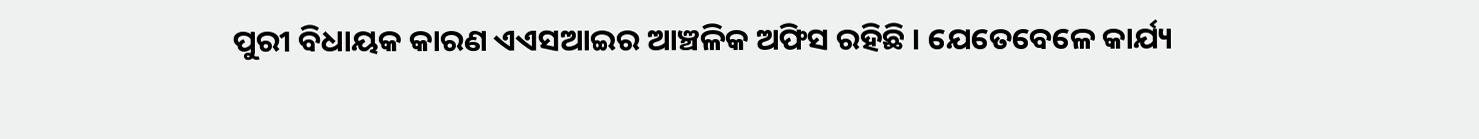ପୁରୀ ବିଧାୟକ କାରଣ ଏଏସଆଇର ଆଞ୍ଚଳିକ ଅଫିସ ରହିଛି । ଯେତେବେଳେ କାର୍ଯ୍ୟ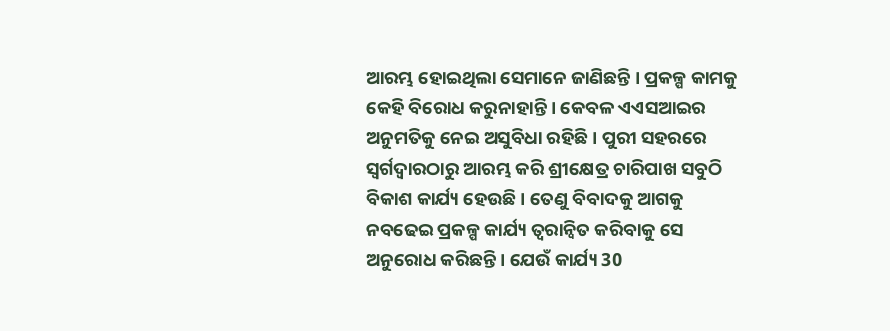ଆରମ୍ଭ ହୋଇଥିଲା ସେମାନେ ଜାଣିଛନ୍ତି । ପ୍ରକଳ୍ପ କାମକୁ କେହି ବିରୋଧ କରୁନାହାନ୍ତି । କେବଳ ଏଏସଆଇର ଅନୁମତିକୁ ନେଇ ଅସୁବିଧା ରହିଛି । ପୁରୀ ସହରରେ ସ୍ବର୍ଗଦ୍ବାରଠାରୁ ଆରମ୍ଭ କରି ଶ୍ରୀକ୍ଷେତ୍ର ଚାରିପାଖ ସବୁଠି ବିକାଶ କାର୍ଯ୍ୟ ହେଉଛି । ତେଣୁ ବିବାଦକୁ ଆଗକୁ ନବଢେଇ ପ୍ରକଳ୍ପ କାର୍ଯ୍ୟ ତ୍ବରାନ୍ବିତ କରିବାକୁ ସେ ଅନୁରୋଧ କରିଛନ୍ତି । ଯେଉଁ କାର୍ଯ୍ୟ 30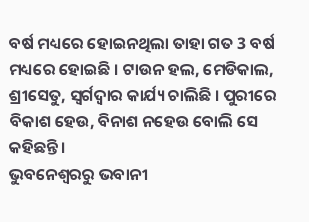ବର୍ଷ ମଧ୍ୟରେ ହୋଇନଥିଲା ତାହା ଗତ 3 ବର୍ଷ ମଧ୍ୟରେ ହୋଇଛି । ଟାଉନ ହଲ, ମେଡିକାଲ, ଶ୍ରୀସେତୁ, ସ୍ବର୍ଗଦ୍ବାର କାର୍ଯ୍ୟ ଚାଲିଛି । ପୁରୀରେ ବିକାଶ ହେଉ, ବିନାଶ ନହେଉ ବୋଲି ସେ କହିଛନ୍ତି ।
ଭୁବନେଶ୍ବରରୁ ଭବାନୀ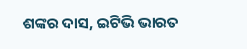ଶଙ୍କର ଦାସ, ଇଟିଭି ଭାରତ